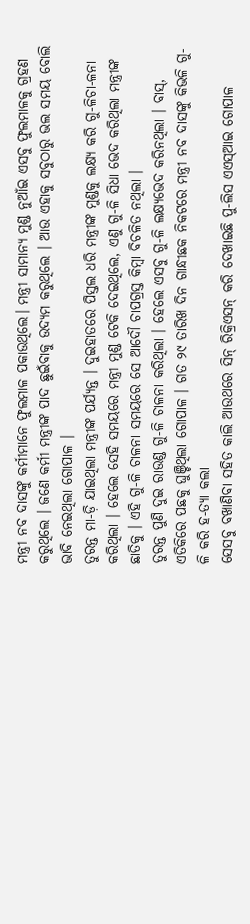ମନ୍ତ୍ରୀ ନବ ଦାସଙ୍କୁ କର୍ମୀମାନେ ଫୁଲମାଳ ପକାଉଥିଲେ। ମନ୍ତ୍ରୀ ସାମାନ୍ୟ ମୁଣ୍ଡ ନୁଆଁଇ ଏସବୁ ଫୁଲମାଳକୁ ଗ୍ରହଣ କରୁଥିଲେ । ଜଣେ କର୍ମୀ ମନ୍ତ୍ରୀଙ୍କ ପାଦ ଛୁଇଁବାକୁ ଉଦ୍ୟମ କରୁଥିଲେ । ଆଉ ଏହାକୁ ସବୁଠାରୁ ଭଲ ସମୟ ବୋଲି ଭାବି ନେଇଥିଲା ଗୋପାଳ ।
ତୁରନ୍ତ ମା-ଡ଼ି ଯାଇଥିଲା ମନ୍ତ୍ରୀଙ୍କ ପର୍ଯ୍ୟନ୍ତ । ଦୁଇହାତରେ ପିସ୍ତଲ ଧରି ମନ୍ତ୍ରୀଙ୍କ ମୁଣ୍ଡକୁ ଲକ୍ଷ୍ୟ କରି ଗୁ-ଳିଚା-ଳନା କରିଥିଲା । ହେଲେ ସେହି ସମୟରେ ମନ୍ତ୍ରୀ ମୁଣ୍ଡ ଟେକି ଦେଇଥିଲେ, ଏଣୁ ଗୁ-ଳି ସିଧା ଭେଦ କରିଥିଲା ମନ୍ତ୍ରୀଙ୍କ ଛାତିକୁ । ଏହି ଗୁ-ଳି ଚାଳନା ସମୟରେ ସେ ଆଦୌ ଚାପଗ୍ରସ୍ତ କିମ୍ବା ବିଚଳିତ ନଥିଲା ।
ତୁରନ୍ତ ପୁଣି ଦୁଇ ରାଉଣ୍ଡ ଗୁ-ଳି ଚାଳନା କରିଥିଲା । ହେଲେ ଏସବୁ ଗୁ-ଳି ଲକ୍ଷ୍ୟଭେଦ କରିନଥିଲା । ବାସ୍, ଏତିକିରେ ପଛକୁ ଘୁଞ୍ଚିଥିଲା ଗୋପାଳ । ଗତ ୨୯ ତାରିଖ ଦିନ ଗାନ୍ଧୀଛକ ନିକଟରେ ମନ୍ତ୍ରୀ ନବ ଦାସଙ୍କୁ କିଭଳି ଗୁ-ଳି କରି ହ-ତ୍ୟା କଲା
ସେସବୁ ବଖାଣିବା ସହିତ କାଲି ଆଉଥରେ ସିନ୍ ରିକ୍ରିଏସନ୍ କରି ଦେଖାଇଛି ପୁ-ଲିସ ଏଏସ୍ଆଇ ଗୋପାଳ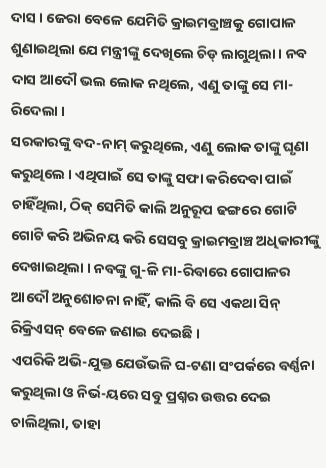ଦାସ । ଜେରା ବେଳେ ଯେମିତି କ୍ରାଇମବ୍ରାଞ୍ଚକୁ ଗୋପାଳ ଶୁଣାଇଥିଲା ଯେ ମନ୍ତ୍ରୀଙ୍କୁ ଦେଖିଲେ ଚିଡ୍ ଲାଗୁଥିଲା । ନବ ଦାସ ଆଦୌ ଭଲ ଲୋକ ନଥିଲେ, ଏଣୁ ତାଙ୍କୁ ସେ ମା-ରିଦେଲା ।
ସରକାରଙ୍କୁ ବଦ-ନାମ୍ କରୁଥିଲେ, ଏଣୁ ଲୋକ ତାଙ୍କୁ ଘୃଣା କରୁଥିଲେ । ଏଥିପାଇଁ ସେ ତାଙ୍କୁ ସଫା କରିଦେବା ପାଇଁ ଚାହିଁଥିଲା, ଠିକ୍ ସେମିତି କାଲି ଅନୁରୂପ ଢଙ୍ଗରେ ଗୋଟି ଗୋଟି କରି ଅଭିନୟ କରି ସେସବୁ କ୍ରାଇମବ୍ରାଞ୍ଚ ଅଧିକାରୀଙ୍କୁ ଦେଖାଇଥିଲା । ନବଙ୍କୁ ଗୁ-ଳି ମା-ରିବାରେ ଗୋପାଳର ଆଦୌ ଅନୁଶୋଚନା ନାହିଁ, କାଲି ବି ସେ ଏକଥା ସିନ୍ ରିକ୍ରିଏସନ୍ ବେଳେ ଜଣାଇ ଦେଇଛି ।
ଏପରିକି ଅଭି-ଯୁକ୍ତ ଯେଉଁଭଳି ଘ-ଟଣା ସଂପର୍କରେ ବର୍ଣ୍ଣନା କରୁଥିଲା ଓ ନିର୍ଭ-ୟରେ ସବୁ ପ୍ରଶ୍ନର ଉତ୍ତର ଦେଇ ଚାଲିଥିଲା, ତାହା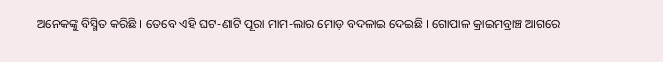ଅନେକଙ୍କୁ ବିସ୍ମିତ କରିଛି । ତେବେ ଏହି ଘଟ-ଣାଟି ପୂରା ମାମ-ଲାର ମୋଡ଼ ବଦଳାଇ ଦେଇଛି । ଗୋପାଳ କ୍ରାଇମବ୍ରାଞ୍ଚ ଆଗରେ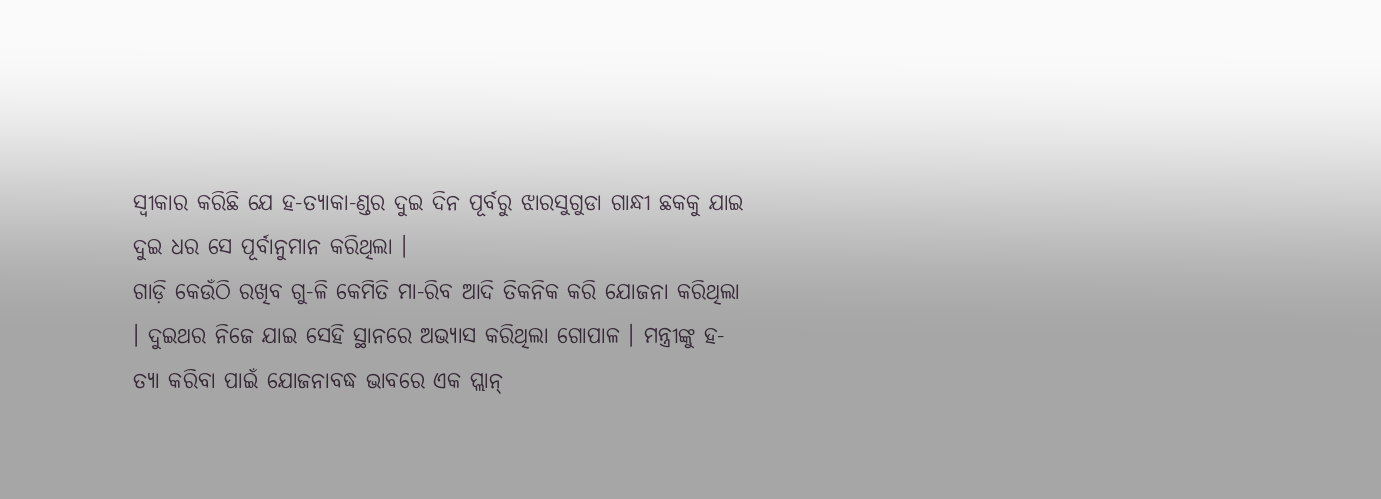ସ୍ବୀକାର କରିଛି ଯେ ହ-ତ୍ୟାକା-ଣ୍ଡର ଦୁଇ ଦିନ ପୂର୍ବରୁ ଝାରସୁଗୁଡା ଗାନ୍ଧୀ ଛକକୁ ଯାଇ ଦୁଇ ଧର ସେ ପୂର୍ବାନୁମାନ କରିଥିଲା ।
ଗାଡ଼ି କେଉଁଠି ରଖିବ ଗୁ-ଳି କେମିତି ମା-ରିବ ଆଦି ତିକନିକ କରି ଯୋଜନା କରିଥିଲା । ଦୁଇଥର ନିଜେ ଯାଇ ସେହି ସ୍ଥାନରେ ଅଭ୍ୟାସ କରିଥିଲା ଗୋପାଳ । ମନ୍ତ୍ରୀଙ୍କୁ ହ-ତ୍ୟା କରିବା ପାଇଁ ଯୋଜନାବଦ୍ଧ ଭାବରେ ଏକ ପ୍ଲାନ୍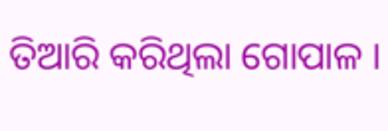ତିଆରି କରିଥିଲା ଗୋପାଳ ।